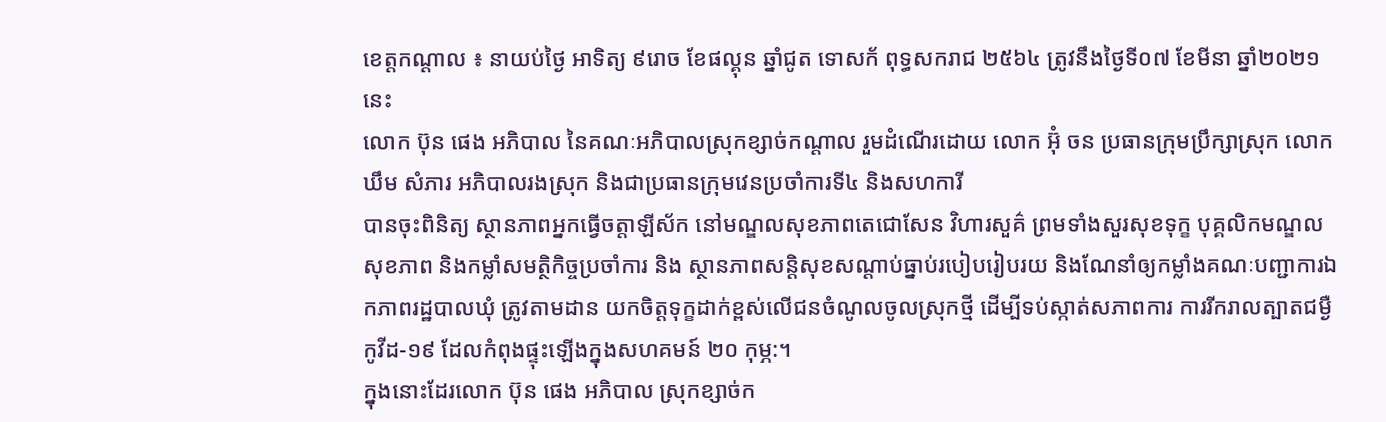ខេត្តកណ្ដាល ៖ នាយប់ថ្ងៃ អាទិត្យ ៩រោច ខែផល្គុន ឆ្នាំជូត ទោសក័ ពុទ្ធសករាជ ២៥៦៤ ត្រូវនឹងថ្ងៃទី០៧ ខែមីនា ឆ្នាំ២០២១នេះ
លោក ប៊ុន ផេង អភិបាល នៃគណៈអភិបាលស្រុកខ្សាច់កណ្ដាល រួមដំណើរដោយ លោក អ៊ុំ ចន ប្រធានក្រុមប្រឹក្សាស្រុក លោក ឃឹម សំភារ អភិបាលរងស្រុក និងជាប្រធានក្រុមវេនប្រចាំការទី៤ និងសហការី
បានចុះពិនិត្យ ស្ថានភាពអ្នកធ្វើចត្តាឡីស័ក នៅមណ្ឌលសុខភាពតេជោសែន វិហារសួគ៌ ព្រមទាំងសួរសុខទុក្ខ បុគ្គលិកមណ្ឌលសុខភាព និងកម្លាំសមត្ថិកិច្ចប្រចាំការ និង ស្ថានភាពសន្តិសុខសណ្ដាប់ធ្នាប់របៀបរៀបរយ និងណែនាំឲ្យកម្លាំងគណៈបញ្ជាការឯកភាពរដ្ឋបាលឃុំ ត្រូវតាមដាន យកចិត្តទុក្ខដាក់ខ្ពស់លើជនចំណូលចូលស្រុកថ្មី ដើម្បីទប់ស្កាត់សភាពការ ការរីករាលត្បាតជម្ងឺកូវីដ-១៩ ដែលកំពុងផ្ទុះឡើងក្នុងសហគមន៍ ២០ កុម្ភ:។
ក្នុងនោះដែរលោក ប៊ុន ផេង អភិបាល ស្រុកខ្សាច់ក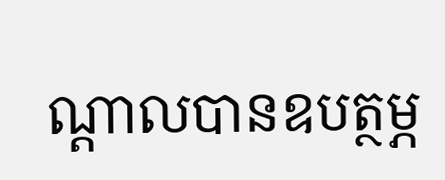ណ្ដាលបានឧបត្ថម្ភ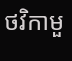ថវិកាមួ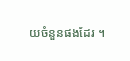យចំនួនផងដែរ ។